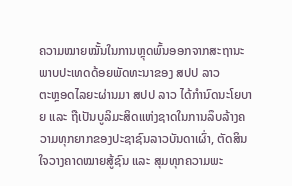ຄວາມໝາຍໝັ້ນໃນການຫຼຸດພົ້ນອອກຈາກສະຖານະພາບປະເທດດ້ອຍພັດທະນາຂອງ ສປປ ລາວ
ຕະຫຼອດໄລຍະຜ່ານມາ ສປປ ລາວ ໄດ້ກໍານົດນະໂຍບາຍ ແລະ ຖືເປັນບູລິມະສິດແຫ່ງຊາດໃນການລຶບລ້າງຄວາມທຸກຍາກຂອງປະຊາຊົນລາວບັນດາເຜົ່າ, ຕັດສິນໃຈວາງຄາດໝາຍສູ້ຊົນ ແລະ ສຸມທຸກຄວາມພະ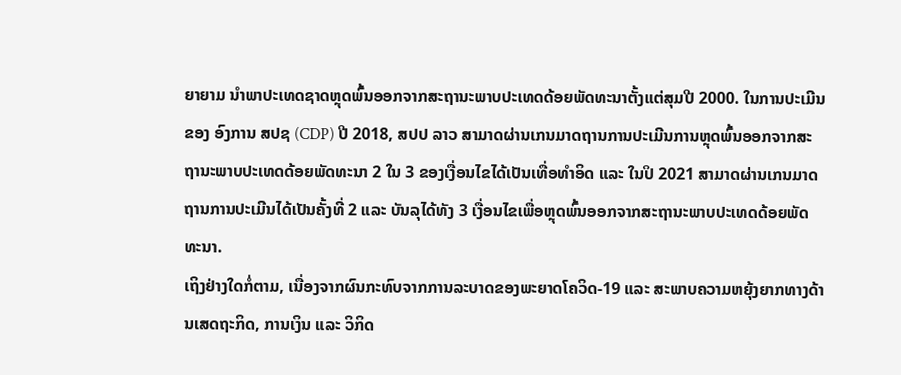ຍາຍາມ ນຳພາປະເທດຊາດຫຼຸດພົ້ນອອກຈາກສະຖານະພາບປະເທດດ້ອຍພັດທະນາຕັ້ງແຕ່ສຸມປີ 2000. ໃນການປະເມີນຂອງ ອົງການ ສປຊ (CDP) ປີ 2018, ສປປ ລາວ ສາມາດຜ່ານເກນມາດຖານການປະເມີນການຫຼຸດພົ້ນອອກຈາກສະຖານະພາບປະເທດດ້ອຍພັດທະນາ 2 ໃນ 3 ຂອງເງື່ອນໄຂໄດ້ເປັນເທື່ອທໍາອິດ ແລະ ໃນປິ 2021 ສາມາດຜ່ານເກນມາດຖານການປະເມີນໄດ້ເປັນຄັ້ງທີ່ 2 ແລະ ບັນລຸໄດ້ທັງ 3 ເງື່ອນໄຂເພື່ອຫຼຸດພົ້ນອອກຈາກສະຖານະພາບປະເທດດ້ອຍພັດທະນາ.
ເຖິງຢ່າງໃດກໍ່ຕາມ, ເນື່ອງຈາກຜົນກະທົບຈາກການລະບາດຂອງພະຍາດໂຄວິດ-19 ແລະ ສະພາບຄວາມຫຍຸ້ງຍາກທາງດ້ານເສດຖະກິດ, ການເງິນ ແລະ ວິກິດ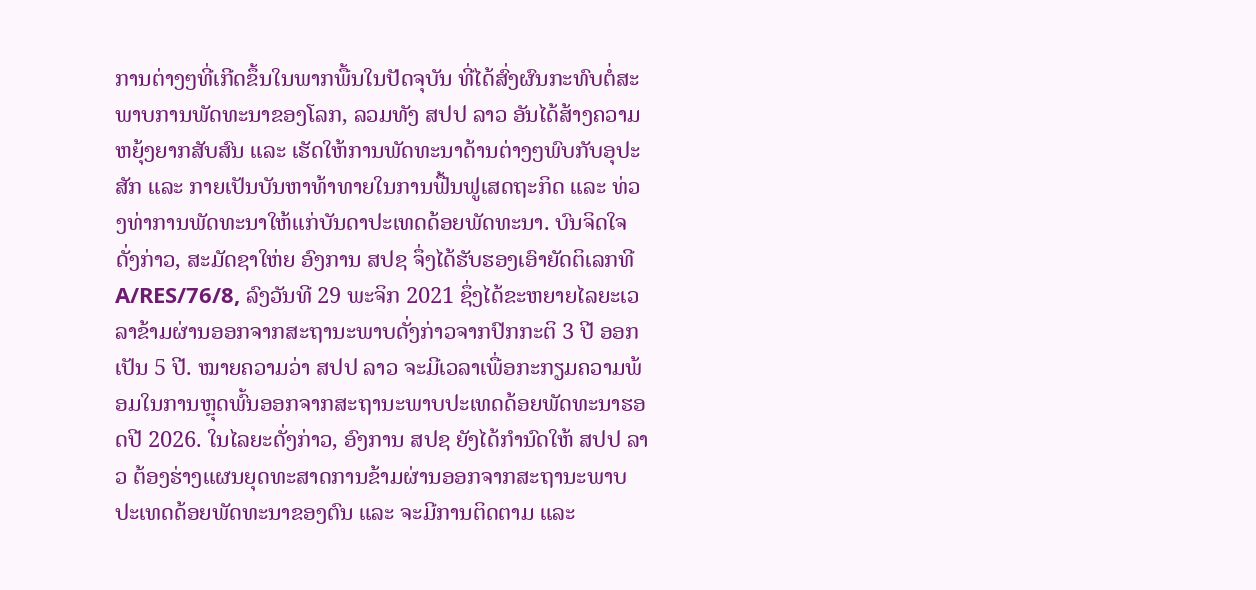ການຕ່າງໆທີ່ເກີດຂຶ້ນໃນພາກພື້ນໃນປັດຈຸບັນ ທີ່ໄດ້ສົ່ງຜົນກະທົບຕໍ່ສະພາບການພັດທະນາຂອງໂລກ, ລວມທັງ ສປປ ລາວ ອັນໄດ້ສ້າງຄວາມຫຍຸ້ງຍາກສັບສົນ ແລະ ເຮັດໃຫ້ການພັດທະນາດ້ານຕ່າງໆພົບກັບອຸປະສັກ ແລະ ກາຍເປັນບັນຫາທ້າທາຍໃນການຟື້ນຟູເສດຖະກິດ ແລະ ທ່ວງທ່າການພັດທະນາໃຫ້ແກ່ບັນດາປະເທດດ້ອຍພັດທະນາ. ບົນຈິດໃຈດັ່ງກ່າວ, ສະມັດຊາໃຫ່ຍ ອົງການ ສປຊ ຈຶ່ງໄດ້ຮັບຮອງເອົາຍັດຕິເລກທີ A/RES/76/8, ລົງວັນທີ 29 ພະຈິກ 2021 ຊຶ່ງໄດ້ຂະຫຍາຍໄລຍະເວລາຂ້າມຜ່ານອອກຈາກສະຖານະພາບດັ່ງກ່າວຈາກປົກກະຕິ 3 ປີ ອອກເປັນ 5 ປີ. ໝາຍຄວາມວ່າ ສປປ ລາວ ຈະມີເວລາເພື່ອກະກຽມຄວາມພ້ອມໃນການຫຼຸດພົ້ນອອກຈາກສະຖານະພາບປະເທດດ້ອຍພັດທະນາຮອດປີ 2026. ໃນໄລຍະດັ່ງກ່າວ, ອົງການ ສປຊ ຍັງໄດ້ກໍານົດໃຫ້ ສປປ ລາວ ຕ້ອງຮ່າງແຜນຍຸດທະສາດການຂ້າມຜ່ານອອກຈາກສະຖານະພາບປະເທດດ້ອຍພັດທະນາຂອງຕົນ ແລະ ຈະມີການຕິດຕາມ ແລະ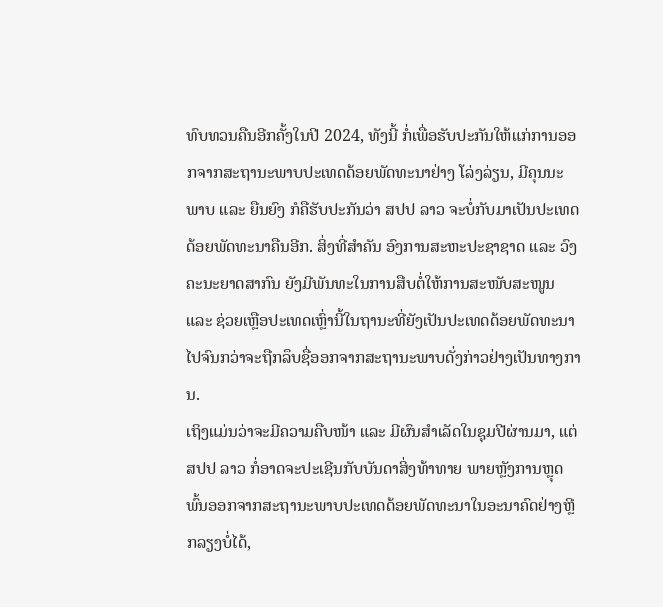ທົບທວນຄືນອີກຄັ້ງໃນປີ 2024, ທັງນີ້ ກໍ່ເພື່ອຮັບປະກັນໃຫ້ແກ່ການອອກຈາກສະຖານະພາບປະເທດດ້ອຍພັດທະນາຢ່າງ ໂລ່ງລ່ຽນ, ມີຄຸນນະພາບ ແລະ ຍືນຍົງ ກໍຄືຮັບປະກັນວ່າ ສປປ ລາວ ຈະບໍ່ກັບມາເປັນປະເທດດ້ອຍພັດທະນາຄືນອີກ. ສິ່ງທີ່ສຳຄັນ ອົງການສະຫະປະຊາຊາດ ແລະ ວົງຄະນະຍາດສາກົນ ຍັງມີພັນທະໃນການສືບຕໍ່ໃຫ້ການສະໜັບສະໜູນ ແລະ ຊ່ວຍເຫຼືອປະເທດເຫຼົ່ານີ້ໃນຖານະທີ່ຍັງເປັນປະເທດດ້ອຍພັດທະນາໄປຈົນກວ່າຈະຖືກລຶບຊື່ອອກຈາກສະຖານະພາບດັ່ງກ່າວຢ່າງເປັນທາງການ.
ເຖິງແມ່ນວ່າຈະມີຄວາມຄືບໜ້າ ແລະ ມີຜົນສໍາເລັດໃນຊຸມປີຜ່ານມາ, ແຕ່ ສປປ ລາວ ກໍ່ອາດຈະປະເຊີນກັບບັນດາສິ່ງທ້າທາຍ ພາຍຫຼັງການຫຼຸດພົ້ນອອກຈາກສະຖານະພາບປະເທດດ້ອຍພັດທະນາໃນອະນາຄົດຢ່າງຫຼີກລຽງບໍ່ໄດ້,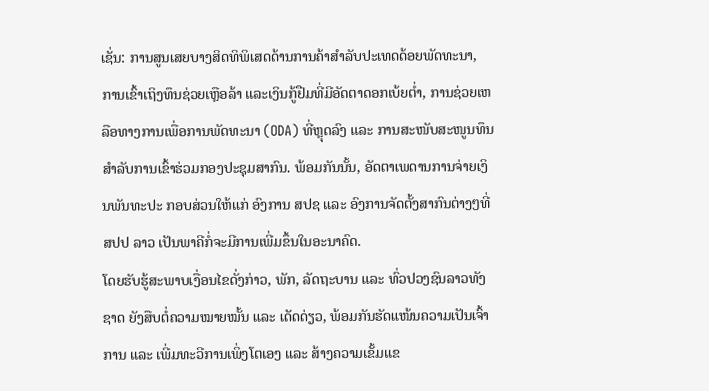ເຊັ່ນ: ການສູນເສຍບາງສິດທິພິເສດດ້ານການຄ້າສໍາລັບປະເທດດ້ອຍພັດທະນາ, ການເຂົ້າເຖິງທຶນຊ່ວຍເຫຼືອລ້າ ແລະເງິນກູ້ຢືມທີ່ມີອັດຕາດອກເບ້ຍຕໍ່າ, ການຊ່ວຍເຫລືອທາງການເພື່ອການພັດທະນາ (ODA) ທີ່ຫຼຸດລົງ ແລະ ການສະໜັບສະໜູນທຶນສໍາລັບການເຂົ້າຮ່ວມກອງປະຊຸມສາກົນ. ພ້ອມກັນນັ້ນ, ອັດຕາເພດານການຈ່າຍເງິນພັນທະປະ ກອບສ່ວນໃຫ້ແກ່ ອົງການ ສປຊ ແລະ ອົງການຈັດຕັ້ງສາກົນຕ່າງໆທີ່ ສປປ ລາວ ເປັນພາຄີກໍ່ຈະມີການເພີ່ມຂຶ້ນໃນອະນາຄົດ.
ໂດຍຮັບຮູ້ສະພາບເງື່ອນໄຂດັ່ງກ່າວ, ພັກ, ລັດຖະບານ ແລະ ທົ່ວປວງຊົນລາວທັງຊາດ ຍັງສືບຕໍ່ຄວາມໝາຍໝັ້ນ ແລະ ເດັດດ່ຽວ, ພ້ອມກັນຮັດແໜ້ນຄວາມເປັນເຈົ້າການ ແລະ ເພີ່ມທະວີການເພິ່ງໂຕເອງ ແລະ ສ້າງຄວາມເຂັ້ມແຂ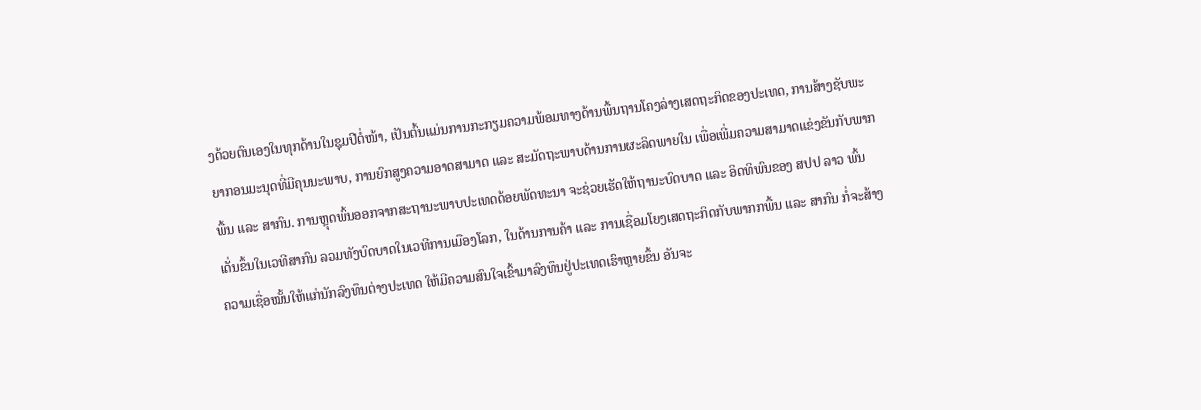ງດ້ວຍຕົນເອງໃນທຸກດ້ານໃນຊຸມປີຕໍ່ໜ້າ, ເປັນຕົ້ນແມ່ນການກະກຽມຄວາມພ້ອມທາງດ້ານພື້ນຖານໂຄງລ່າງເສດຖະກິດຂອງປະເທດ, ການສ້າງຊັບພະຍາກອນມະນຸດທີ່ມີຄຸນນະພາບ, ການຍົກສູງຄວາມອາດສາມາດ ແລະ ສະມັດຖະພາບດ້ານການຜະລິດພາຍໃນ ເພື່ອເພີ່ມຄວາມສາມາດແຂ່ງຂັນກັບພາກພື້ນ ແລະ ສາກົນ. ການຫຼຸດພົ້ນອອກຈາກສະຖານະພາບປະເທດດ້ອຍພັດທະນາ ຈະຊ່ວຍເຮັດໃຫ້ຖານະບົດບາດ ແລະ ອິດທິພົນຂອງ ສປປ ລາວ ພົ້ນເດັ່ນຂຶ້ນໃນເວທີສາກົນ ລວມທັງບົດບາດໃນເວທີການເມືອງໂລກ, ໃນດ້ານການຄ້າ ແລະ ການເຊື່ອມໂຍງເສດຖະກິດກັບພາກກພື້ນ ແລະ ສາກົນ ກໍ່ຈະສ້າງຄວາມເຊື່ອໝັ້ນໃຫ້ແກ່ນັກລົງທຶນຕ່າງປະເທດ ໃຫ້ມີຄວາມສົນໃຈເຂົ້າມາລົງທຶນຢູ່ປະເທດເຮົາຫຼາຍຂຶ້ນ ອັນຈະ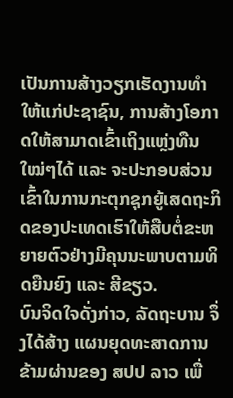ເປັນການສ້າງວຽກເຮັດງານທຳໃຫ້ແກ່ປະຊາຊົນ, ການສ້າງໂອກາດໃຫ້ສາມາດເຂົ້າເຖິງແຫຼ່ງທືນໃໝ່ໆໄດ້ ແລະ ຈະປະກອບສ່ວນເຂົ້າໃນການກະຕຸກຊຸກຍູ້ເສດຖະກິດຂອງປະເທດເຮົາໃຫ້ສືບຕໍ່ຂະຫຍາຍຕົວຢ່າງມີຄຸນນະພາບຕາມທິດຍືນຍົງ ແລະ ສີຂຽວ.
ບົນຈິດໃຈດັ່ງກ່າວ, ລັດຖະບານ ຈຶ່ງໄດ້ສ້າງ ແຜນຍຸດທະສາດການຂ້າມຜ່ານຂອງ ສປປ ລາວ ເພື່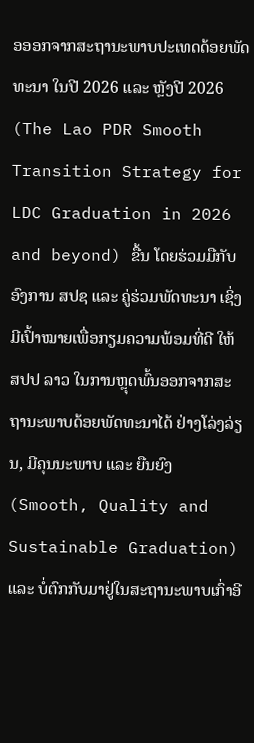ອອອກຈາກສະຖານະພາບປະເທດດ້ອຍພັດທະນາ ໃນປີ 2026 ແລະ ຫຼັງປີ 2026 (The Lao PDR Smooth Transition Strategy for LDC Graduation in 2026 and beyond) ຂື້ນ ໂດຍຮ່ວມມືກັບ ອົງການ ສປຊ ແລະ ຄູ່ຮ່ວມພັດທະນາ ເຊິ່ງມີເປົ້າໝາຍເພື່ອກຽມຄວາມພ້ອມທີ່ດີ ໃຫ້ ສປປ ລາວ ໃນການຫຼຸດພົ້ນອອກຈາກສະຖານະພາບດ້ອຍພັດທະນາໄດ້ ຢ່າງໂລ່ງລ່ຽນ, ມີຄຸນນະພາບ ແລະ ຍືນຍົງ (Smooth, Quality and Sustainable Graduation) ແລະ ບໍ່ຕົກກັບມາຢູ່ໃນສະຖານະພາບເກົ່າອີ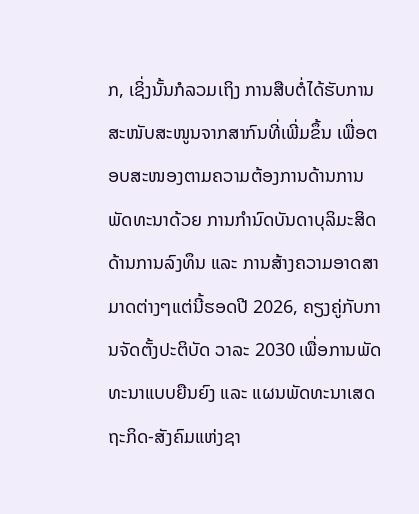ກ, ເຊິ່ງນັ້ນກໍລວມເຖິງ ການສືບຕໍ່ໄດ້ຮັບການສະໜັບສະໜູນຈາກສາກົນທີ່ເພີ່ມຂຶ້ນ ເພື່ອຕອບສະໜອງຕາມຄວາມຕ້ອງການດ້ານການພັດທະນາດ້ວຍ ການກຳນົດບັນດາບຸລິມະສິດດ້ານການລົງທຶນ ແລະ ການສ້າງຄວາມອາດສາມາດຕ່າງໆແຕ່ນີ້ຮອດປີ 2026, ຄຽງຄູ່ກັບການຈັດຕັ້ງປະຕິບັດ ວາລະ 2030 ເພື່ອການພັດທະນາແບບຍືນຍົງ ແລະ ແຜນພັດທະນາເສດຖະກິດ-ສັງຄົມແຫ່ງຊາ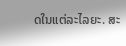ດໃນແຕ່ລະໄລຍະ. ສະ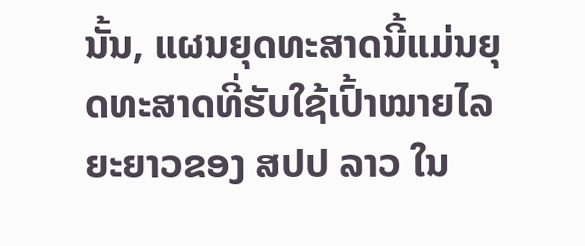ນັ້ນ, ແຜນຍຸດທະສາດນີ້ແມ່ນຍຸດທະສາດທີ່ຮັບໃຊ້ເປົ້າໝາຍໄລຍະຍາວຂອງ ສປປ ລາວ ໃນ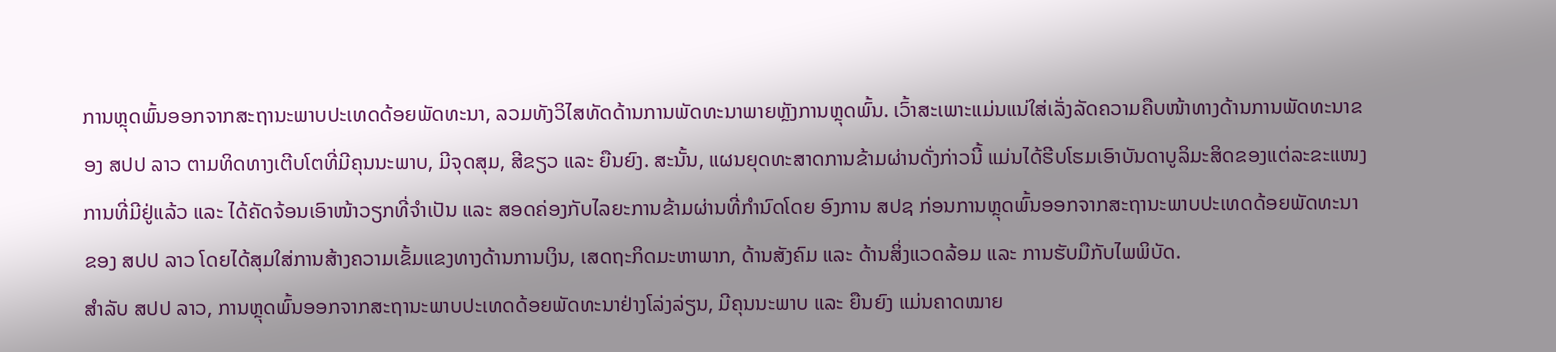ການຫຼຸດພົ້ນອອກຈາກສະຖານະພາບປະເທດດ້ອຍພັດທະນາ, ລວມທັງວິໄສທັດດ້ານການພັດທະນາພາຍຫຼັງການຫຼຸດພົ້ນ. ເວົ້າສະເພາະແມ່ນແນ່ໃສ່ເລັ່ງລັດຄວາມຄືບໜ້າທາງດ້ານການພັດທະນາຂອງ ສປປ ລາວ ຕາມທິດທາງເຕີບໂຕທີ່ມີຄຸນນະພາບ, ມີຈຸດສຸມ, ສີຂຽວ ແລະ ຍືນຍົງ. ສະນັ້ນ, ແຜນຍຸດທະສາດການຂ້າມຜ່ານດັ່ງກ່າວນີ້ ແມ່ນໄດ້ຮີບໂຮມເອົາບັນດາບູລິມະສິດຂອງແຕ່ລະຂະແໜງການທີ່ມີຢູ່ແລ້ວ ແລະ ໄດ້ຄັດຈ້ອນເອົາໜ້າວຽກທີ່ຈໍາເປັນ ແລະ ສອດຄ່ອງກັບໄລຍະການຂ້າມຜ່ານທີ່ກໍານົດໂດຍ ອົງການ ສປຊ ກ່ອນການຫຼຸດພົ້ນອອກຈາກສະຖານະພາບປະເທດດ້ອຍພັດທະນາຂອງ ສປປ ລາວ ໂດຍໄດ້ສຸມໃສ່ການສ້າງຄວາມເຂັ້ມແຂງທາງດ້ານການເງິນ, ເສດຖະກິດມະຫາພາກ, ດ້ານສັງຄົມ ແລະ ດ້ານສິ່ງແວດລ້ອມ ແລະ ການຮັບມືກັບໄພພິບັດ.
ສຳລັບ ສປປ ລາວ, ການຫຼຸດພົ້ນອອກຈາກສະຖານະພາບປະເທດດ້ອຍພັດທະນາຢ່າງໂລ່ງລ່ຽນ, ມີຄຸນນະພາບ ແລະ ຍືນຍົງ ແມ່ນຄາດໝາຍ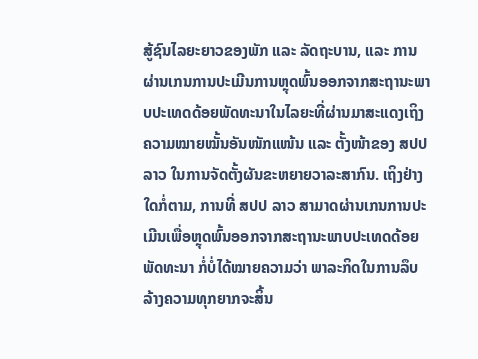ສູ້ຊົນໄລຍະຍາວຂອງພັກ ແລະ ລັດຖະບານ, ແລະ ການຜ່ານເກນການປະເມີນການຫຼຸດພົ້ນອອກຈາກສະຖານະພາບປະເທດດ້ອຍພັດທະນາໃນໄລຍະທີ່ຜ່ານມາສະແດງເຖິງຄວາມໝາຍໝັ້ນອັນໜັກແໜ້ນ ແລະ ຕັ້ງໜ້າຂອງ ສປປ ລາວ ໃນການຈັດຕັ້ງຜັນຂະຫຍາຍວາລະສາກົນ. ເຖິງຢ່າງໃດກໍ່ຕາມ, ການທີ່ ສປປ ລາວ ສາມາດຜ່ານເກນການປະເມີນເພື່ອຫຼຸດພົ້ນອອກຈາກສະຖານະພາບປະເທດດ້ອຍພັດທະນາ ກໍ່ບໍ່ໄດ້ໝາຍຄວາມວ່າ ພາລະກິດໃນການລຶບລ້າງຄວາມທຸກຍາກຈະສິ້ນ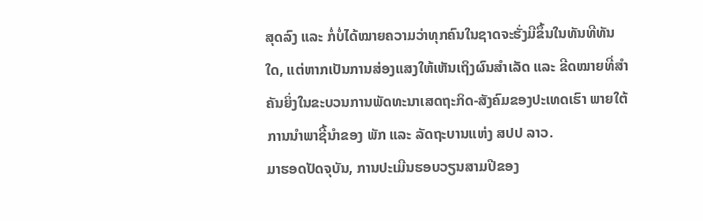ສຸດລົງ ແລະ ກໍ່ບໍ່ໄດ້ໝາຍຄວາມວ່າທຸກຄົນໃນຊາດຈະຮັ່ງມີຂຶ້ນໃນທັນທີທັນໃດ, ແຕ່ຫາກເປັນການສ່ອງແສງໃຫ້ເຫັນເຖິງຜົນສຳເລັດ ແລະ ຂີດໝາຍທີ່ສໍາຄັນຍິ່ງໃນຂະບວນການພັດທະນາເສດຖະກິດ-ສັງຄົມຂອງປະເທດເຮົາ ພາຍໃຕ້ການນໍາພາຊີ້ນຳຂອງ ພັກ ແລະ ລັດຖະບານແຫ່ງ ສປປ ລາວ.
ມາຮອດປັດຈຸບັນ, ການປະເມີນຮອບວຽນສາມປີຂອງ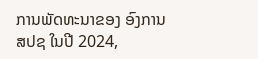ການພັດທະນາຂອງ ອົງການ ສປຊ ໃນປີ 2024,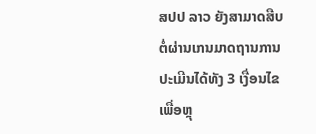ສປປ ລາວ ຍັງສາມາດສືບຕໍ່ຜ່ານເກນມາດຖານການປະເມີນໄດ້ທັງ 3 ເງື່ອນໄຂເພື່ອຫຼຸ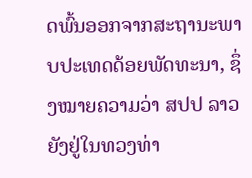ດພົ້ນອອກຈາກສະຖານະພາບປະເທດດ້ອຍພັດທະນາ, ຊຶ່ງໝາຍຄວາມວ່າ ສປປ ລາວ ຍັງຢູ່ໃນທວງທ່າ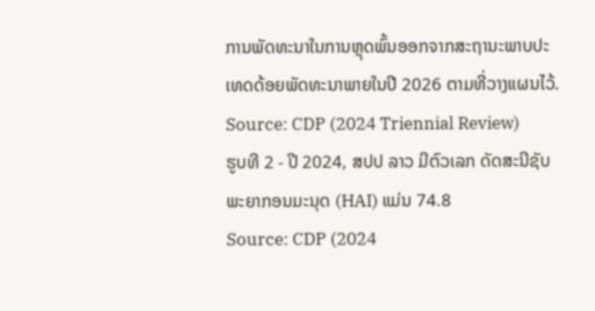ການພັດທະນາໃນການຫຼຸດພົ້ນອອກຈາກສະຖານະພາບປະເທດດ້ອຍພັດທະນາພາຍໃນປີ 2026 ຕາມທີ່ວາງແຜນໄວ້.
Source: CDP (2024 Triennial Review)
ຮູບທີ 2 - ປີ 2024, ສປປ ລາວ ມີຕົວເລກ ດັດສະນີຊັບພະຍາກອນມະນຸດ (HAI) ແມ່ນ 74.8
Source: CDP (2024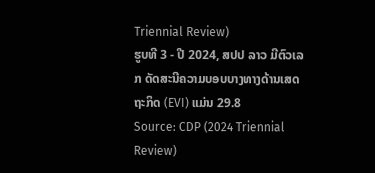Triennial Review)
ຮູບທີ 3 - ປີ 2024, ສປປ ລາວ ມີຕົວເລກ ດັດສະນີຄວາມບອບບາງທາງດ້ານເສດຖະກິດ (EVI) ແມ່ນ 29.8
Source: CDP (2024 Triennial Review)